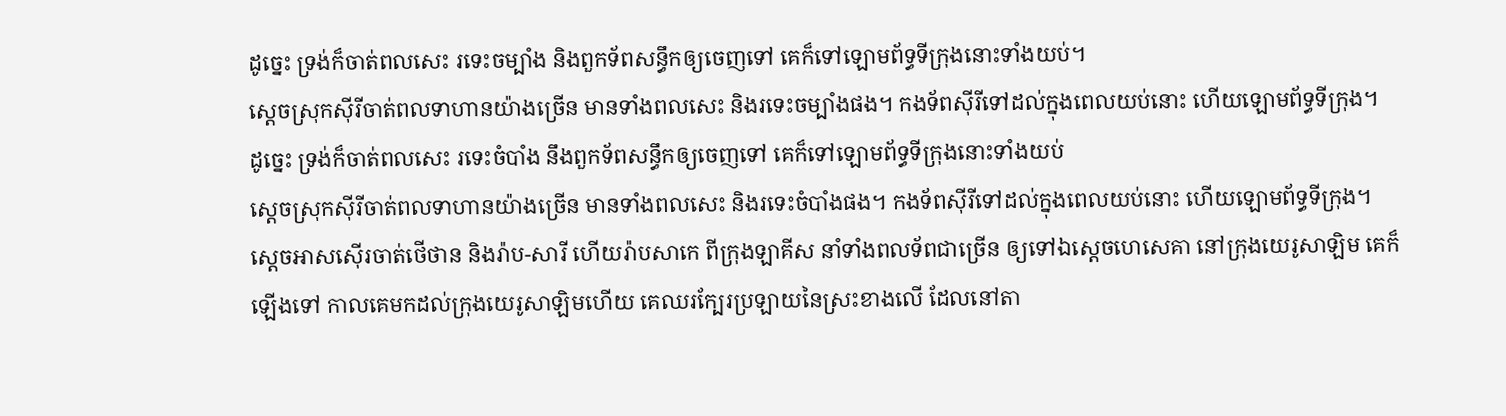ដូច្នេះ ទ្រង់ក៏ចាត់ពលសេះ រទេះចម្បាំង និងពួកទ័ពសន្ធឹកឲ្យចេញទៅ គេក៏ទៅឡោមព័ទ្ធទីក្រុងនោះទាំងយប់។
ស្ដេចស្រុកស៊ីរីចាត់ពលទាហានយ៉ាងច្រើន មានទាំងពលសេះ និងរទេះចម្បាំងផង។ កងទ័ពស៊ីរីទៅដល់ក្នុងពេលយប់នោះ ហើយឡោមព័ទ្ធទីក្រុង។
ដូច្នេះ ទ្រង់ក៏ចាត់ពលសេះ រទេះចំបាំង នឹងពួកទ័ពសន្ធឹកឲ្យចេញទៅ គេក៏ទៅឡោមព័ទ្ធទីក្រុងនោះទាំងយប់
ស្តេចស្រុកស៊ីរីចាត់ពលទាហានយ៉ាងច្រើន មានទាំងពលសេះ និងរទេះចំបាំងផង។ កងទ័ពស៊ីរីទៅដល់ក្នុងពេលយប់នោះ ហើយឡោមព័ទ្ធទីក្រុង។
ស្តេចអាសស៊ើរចាត់ថើថាន និងរ៉ាប-សារី ហើយរ៉ាបសាកេ ពីក្រុងឡាគីស នាំទាំងពលទ័ពជាច្រើន ឲ្យទៅឯស្ដេចហេសេគា នៅក្រុងយេរូសាឡិម គេក៏ឡើងទៅ កាលគេមកដល់ក្រុងយេរូសាឡិមហើយ គេឈរក្បែរប្រឡាយនៃស្រះខាងលើ ដែលនៅតា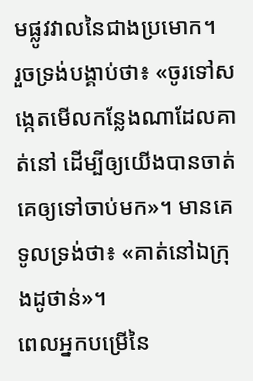មផ្លូវវាលនៃជាងប្រមោក។
រួចទ្រង់បង្គាប់ថា៖ «ចូរទៅសង្កេតមើលកន្លែងណាដែលគាត់នៅ ដើម្បីឲ្យយើងបានចាត់គេឲ្យទៅចាប់មក»។ មានគេទូលទ្រង់ថា៖ «គាត់នៅឯក្រុងដូថាន់»។
ពេលអ្នកបម្រើនៃ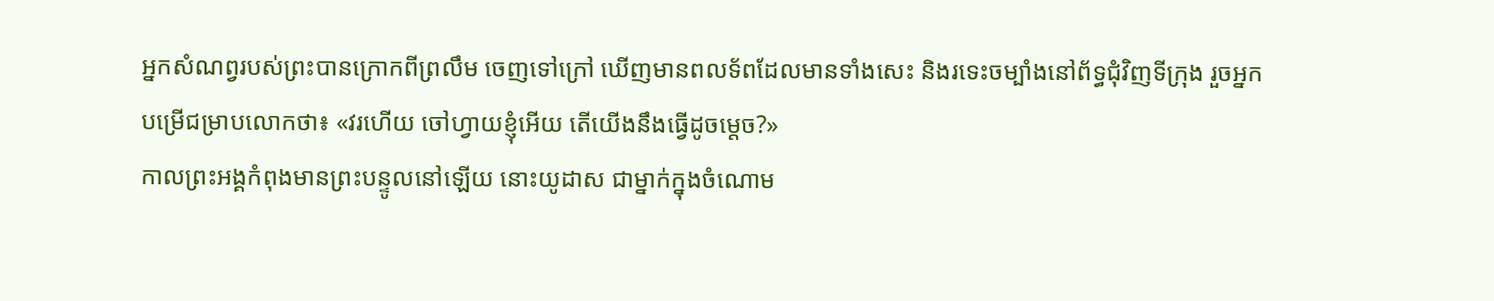អ្នកសំណព្វរបស់ព្រះបានក្រោកពីព្រលឹម ចេញទៅក្រៅ ឃើញមានពលទ័ពដែលមានទាំងសេះ និងរទេះចម្បាំងនៅព័ទ្ធជុំវិញទីក្រុង រួចអ្នកបម្រើជម្រាបលោកថា៖ «វរហើយ ចៅហ្វាយខ្ញុំអើយ តើយើងនឹងធ្វើដូចម្តេច?»
កាលព្រះអង្គកំពុងមានព្រះបន្ទូលនៅឡើយ នោះយូដាស ជាម្នាក់ក្នុងចំណោម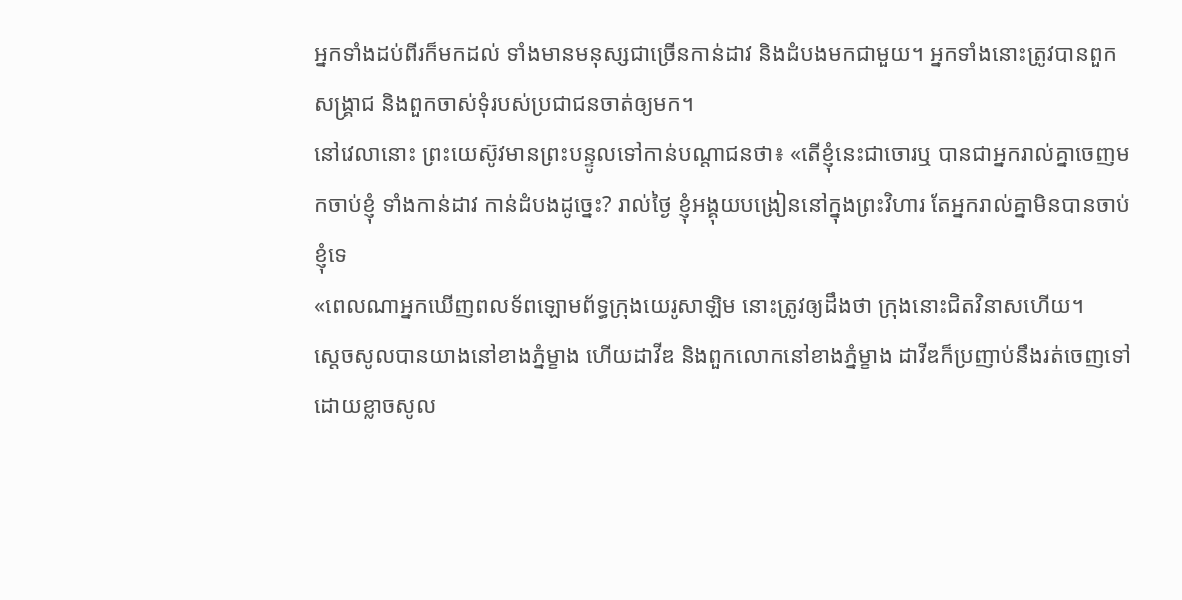អ្នកទាំងដប់ពីរក៏មកដល់ ទាំងមានមនុស្សជាច្រើនកាន់ដាវ និងដំបងមកជាមួយ។ អ្នកទាំងនោះត្រូវបានពួកសង្គ្រាជ និងពួកចាស់ទុំរបស់ប្រជាជនចាត់ឲ្យមក។
នៅវេលានោះ ព្រះយេស៊ូវមានព្រះបន្ទូលទៅកាន់បណ្តាជនថា៖ «តើខ្ញុំនេះជាចោរឬ បានជាអ្នករាល់គ្នាចេញមកចាប់ខ្ញុំ ទាំងកាន់ដាវ កាន់ដំបងដូច្នេះ? រាល់ថ្ងៃ ខ្ញុំអង្គុយបង្រៀននៅក្នុងព្រះវិហារ តែអ្នករាល់គ្នាមិនបានចាប់ខ្ញុំទេ
«ពេលណាអ្នកឃើញពលទ័ពឡោមព័ទ្ធក្រុងយេរូសាឡិម នោះត្រូវឲ្យដឹងថា ក្រុងនោះជិតវិនាសហើយ។
ស្ដេចសូលបានយាងនៅខាងភ្នំម្ខាង ហើយដាវីឌ និងពួកលោកនៅខាងភ្នំម្ខាង ដាវីឌក៏ប្រញាប់នឹងរត់ចេញទៅ ដោយខ្លាចសូល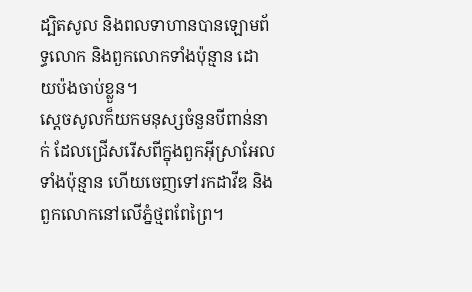ដ្បិតសូល និងពលទាហានបានឡោមព័ទ្ធលោក និងពួកលោកទាំងប៉ុន្មាន ដោយប៉ងចាប់ខ្លួន។
ស្ដេចសូលក៏យកមនុស្សចំនួនបីពាន់នាក់ ដែលជ្រើសរើសពីក្នុងពួកអ៊ីស្រាអែលទាំងប៉ុន្មាន ហើយចេញទៅរកដាវីឌ និងពួកលោកនៅលើភ្នំថ្មពពែព្រៃ។